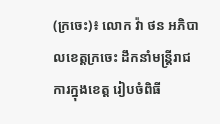(ក្រចេះ)៖ លោក វ៉ា ថន អភិបាលខេត្តក្រចេះ ដឹកនាំមន្ដ្រីរាជការក្នុងខេត្ត រៀបចំពិធី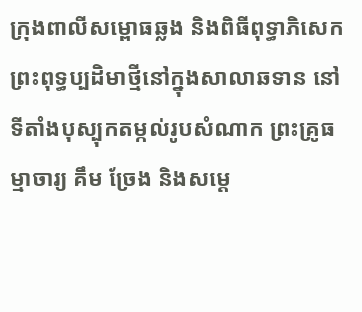ក្រុងពាលីសម្ពោធឆ្លង និងពិធីពុទ្ធាភិសេក ព្រះពុទ្ធប្បដិមាថ្មីនៅក្នុងសាលាឆទាន នៅទីតាំងបុស្បុកតម្កល់រូបសំណាក ព្រះគ្រូធម្មាចារ្យ គឹម ច្រែង និងសម្ដេ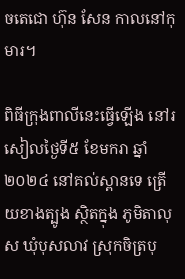ចតេជោ ហ៊ុន សែន កាលនៅកុមារ។

ពិធីក្រុងពាលីនេះធ្វើឡើង នៅរសៀលថ្ងៃទី៥ ខែមករា ឆ្នាំ២០២៤ នៅគល់ស្ពានទេ ត្រើយខាងត្បូង ស្ថិតក្នុង ភូមិតាលុស ឃុំបុសលាវ ស្រុកចិត្របុ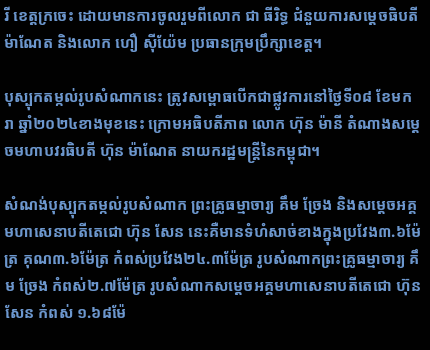រី ខេត្តក្រចេះ ដោយមានការចូលរួមពីលោក ជា ធីរិទ្ធ ជំនួយការសម្តេចធិបតី ម៉ាណែត និងលោក ហឿ សុីយ៉ែម ប្រធានក្រុមប្រឹក្សាខេត្ត។

បុស្បុកតម្កល់រូបសំណាកនេះ ត្រូវសម្ពោធបើកជាផ្លូវការនៅថ្ងៃទី០៨ ខែមករា ឆ្នាំ២០២៤ខាងមុខនេះ ក្រោមអធិបតីភាព លោក ហ៊ុន ម៉ានី តំណាងសម្តេចមហាបវរធិបតី ហ៊ុន ម៉ាណែត នាយករដ្ឋមន្ត្រីនៃកម្ពុជា។

សំណង់បុស្បុកតម្កល់រូបសំណាក ព្រះគ្រូធម្មាចារ្យ គឹម ច្រែង និងសម្ដេចអគ្គមហាសេនាបតីតេជោ ហ៊ុន សែន នេះគឺមានទំហំសាច់ខាងក្នុងប្រវែង៣.៦ម៉ែត្រ គុណ៣.៦ម៉ែត្រ កំពស់ប្រវែង២៤.៣ម៉ែត្រ រូបសំណាកព្រះគ្រូធម្មាចារ្យ គឹម ច្រែង កំពស់២.៧ម៉ែត្រ រូបសំណាកសម្តេចអគ្គមហាសេនាបតីតេជោ ហ៊ុន សែន កំពស់ ១.៦៨ម៉ែ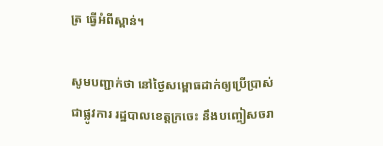ត្រ ធ្វើអំពីស្ពាន់។

សូមបញ្ជាក់ថា នៅថ្ងៃសម្ពោធដាក់ឲ្យប្រើប្រាស់ជាផ្លូវការ រដ្ឋបាលខេត្តក្រចេះ នឹងបញ្ចៀសចរា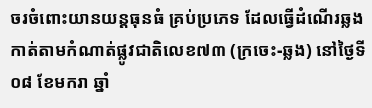ចរចំពោះយានយន្តធុនធំ គ្រប់ប្រភេទ ដែលធ្វើដំណើរឆ្លងកាត់តាមកំណាត់ផ្លូវជាតិលេខ៧៣ (ក្រចេះ-ឆ្លង) នៅថ្ងៃទី០៨ ខែមករា ឆ្នាំ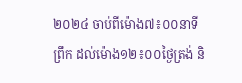២០២៤ ចាប់ពីម៉ោង៧៖០០នាទីព្រឹក ដល់ម៉ោង១២៖០០ថ្ងៃត្រង់ និ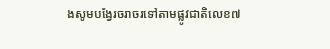ងសូមបង្វែរចរាចរទៅតាមផ្លូវជាតិលេខ៧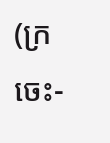(ក្រចេះ-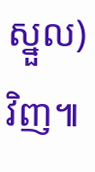ស្នួល) វិញ៕